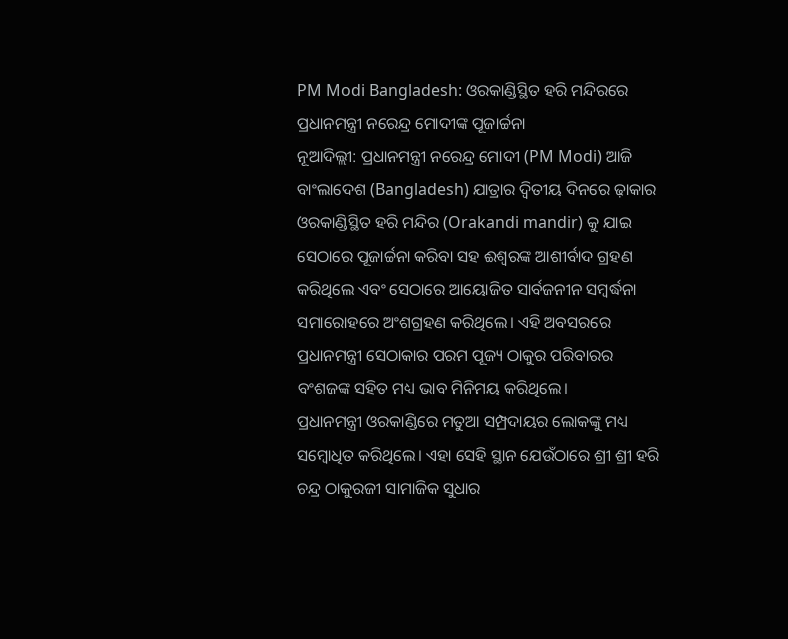PM Modi Bangladesh: ଓରକାଣ୍ଡିସ୍ଥିତ ହରି ମନ୍ଦିରରେ ପ୍ରଧାନମନ୍ତ୍ରୀ ନରେନ୍ଦ୍ର ମୋଦୀଙ୍କ ପୂଜାର୍ଚ୍ଚନା
ନୂଆଦିଲ୍ଲୀ: ପ୍ରଧାନମନ୍ତ୍ରୀ ନରେନ୍ଦ୍ର ମୋଦୀ (PM Modi) ଆଜି ବାଂଲାଦେଶ (Bangladesh) ଯାତ୍ରାର ଦ୍ୱିତୀୟ ଦିନରେ ଢ଼ାକାର ଓରକାଣ୍ଡିସ୍ଥିତ ହରି ମନ୍ଦିର (Orakandi mandir) କୁ ଯାଇ ସେଠାରେ ପୂଜାର୍ଚ୍ଚନା କରିବା ସହ ଈଶ୍ୱରଙ୍କ ଆଶୀର୍ବାଦ ଗ୍ରହଣ କରିଥିଲେ ଏବଂ ସେଠାରେ ଆୟୋଜିତ ସାର୍ବଜନୀନ ସମ୍ବର୍ଦ୍ଧନା ସମାରୋହରେ ଅଂଶଗ୍ରହଣ କରିଥିଲେ। ଏହି ଅବସରରେ ପ୍ରଧାନମନ୍ତ୍ରୀ ସେଠାକାର ପରମ ପୂଜ୍ୟ ଠାକୁର ପରିବାରର ବଂଶଜଙ୍କ ସହିତ ମଧ୍ୟ ଭାବ ମିନିମୟ କରିଥିଲେ।
ପ୍ରଧାନମନ୍ତ୍ରୀ ଓରକାଣ୍ଡିରେ ମତୁଆ ସମ୍ପ୍ରଦାୟର ଲୋକଙ୍କୁ ମଧ୍ୟ ସମ୍ବୋଧିତ କରିଥିଲେ। ଏହା ସେହି ସ୍ଥାନ ଯେଉଁଠାରେ ଶ୍ରୀ ଶ୍ରୀ ହରି ଚନ୍ଦ୍ର ଠାକୁରଜୀ ସାମାଜିକ ସୁଧାର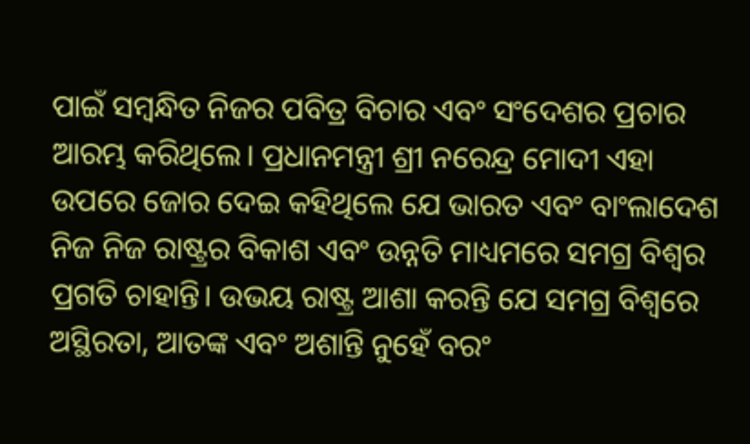ପାଇଁ ସମ୍ବନ୍ଧିତ ନିଜର ପବିତ୍ର ବିଚାର ଏବଂ ସଂଦେଶର ପ୍ରଚାର ଆରମ୍ଭ କରିଥିଲେ। ପ୍ରଧାନମନ୍ତ୍ରୀ ଶ୍ରୀ ନରେନ୍ଦ୍ର ମୋଦୀ ଏହା ଉପରେ ଜୋର ଦେଇ କହିଥିଲେ ଯେ ଭାରତ ଏବଂ ବାଂଲାଦେଶ ନିଜ ନିଜ ରାଷ୍ଟ୍ରର ବିକାଶ ଏବଂ ଉନ୍ନତି ମାଧ୍ୟମରେ ସମଗ୍ର ବିଶ୍ୱର ପ୍ରଗତି ଚାହାନ୍ତି। ଉଭୟ ରାଷ୍ଟ୍ର ଆଶା କରନ୍ତି ଯେ ସମଗ୍ର ବିଶ୍ୱରେ ଅସ୍ଥିରତା, ଆତଙ୍କ ଏବଂ ଅଶାନ୍ତି ନୁହେଁ ବରଂ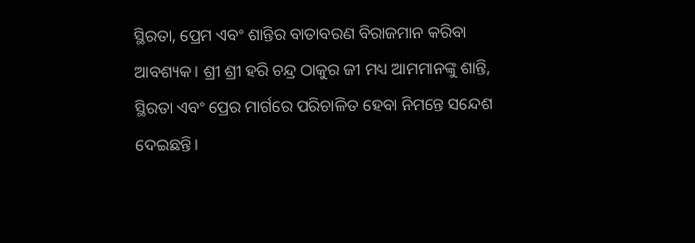ସ୍ଥିରତା, ପ୍ରେମ ଏବଂ ଶାନ୍ତିର ବାତାବରଣ ବିରାଜମାନ କରିବା ଆବଶ୍ୟକ। ଶ୍ରୀ ଶ୍ରୀ ହରି ଚନ୍ଦ୍ର ଠାକୁର ଜୀ ମଧ୍ୟ ଆମମାନଙ୍କୁ ଶାନ୍ତି, ସ୍ଥିରତା ଏବଂ ପ୍ରେର ମାର୍ଗରେ ପରିଚାଳିତ ହେବା ନିମନ୍ତେ ସନ୍ଦେଶ ଦେଇଛନ୍ତି।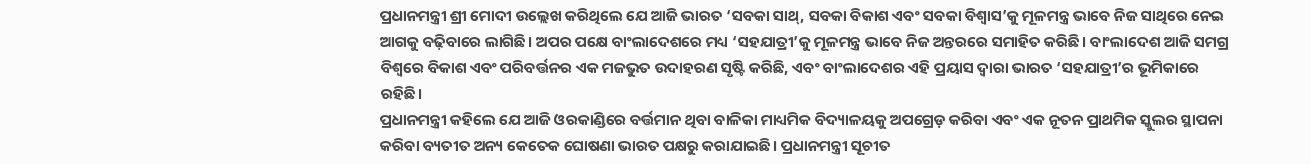ପ୍ରଧାନମନ୍ତ୍ରୀ ଶ୍ରୀ ମୋଦୀ ଉଲ୍ଲେଖ କରିଥିଲେ ଯେ ଆଜି ଭାରତ ‘ସବକା ସାଥ୍, ସବକା ବିକାଶ ଏବଂ ସବକା ବିଶ୍ୱାସ’କୁ ମୂଳମନ୍ତ୍ର ଭାବେ ନିଜ ସାଥିରେ ନେଇ ଆଗକୁ ବଢ଼ିବାରେ ଲାଗିଛି। ଅପର ପକ୍ଷେ ବାଂଲାଦେଶରେ ମଧ୍ୟ ‘ସହଯାତ୍ରୀ’କୁ ମୂଳମନ୍ତ୍ର ଭାବେ ନିଜ ଅନ୍ତରରେ ସମାହିତ କରିଛି। ବାଂଲାଦେଶ ଆଜି ସମଗ୍ର ବିଶ୍ୱରେ ବିକାଶ ଏବଂ ପରିବର୍ତ୍ତନର ଏକ ମଜଭୁତ ଉଦାହରଣ ସୃଷ୍ଟି କରିଛି, ଏବଂ ବାଂଲାଦେଶର ଏହି ପ୍ରୟାସ ଦ୍ୱାରା ଭାରତ ‘ସହଯାତ୍ରୀ’ର ଭୂମିକାରେ ରହିଛି।
ପ୍ରଧାନମନ୍ତ୍ରୀ କହିଲେ ଯେ ଆଜି ଓରକାଣ୍ଡିରେ ବର୍ତ୍ତମାନ ଥିବା ବାଳିକା ମାଧ୍ୟମିକ ବିଦ୍ୟାଳୟକୁ ଅପଗ୍ରେଡ଼ କରିବା ଏବଂ ଏକ ନୂତନ ପ୍ରାଥମିକ ସ୍କୁଲର ସ୍ଥାପନା କରିବା ବ୍ୟତୀତ ଅନ୍ୟ କେତେକ ଘୋଷଣା ଭାରତ ପକ୍ଷରୁ କରାଯାଇଛି। ପ୍ରଧାନମନ୍ତ୍ରୀ ସୂଚୀତ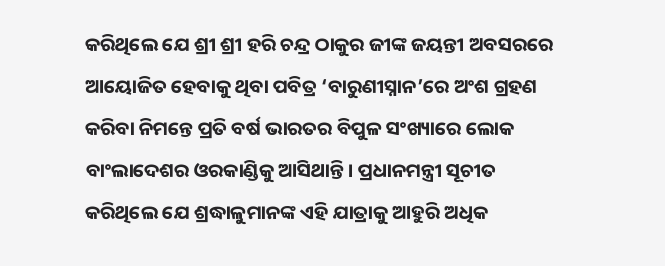କରିଥିଲେ ଯେ ଶ୍ରୀ ଶ୍ରୀ ହରି ଚନ୍ଦ୍ର ଠାକୁର ଜୀଙ୍କ ଜୟନ୍ତୀ ଅବସରରେ ଆୟୋଜିତ ହେବାକୁ ଥିବା ପବିତ୍ର ‘ବାରୁଣୀସ୍ନାନ’ରେ ଅଂଶ ଗ୍ରହଣ କରିବା ନିମନ୍ତେ ପ୍ରତି ବର୍ଷ ଭାରତର ବିପୁଳ ସଂଖ୍ୟାରେ ଲୋକ ବାଂଲାଦେଶର ଓରକାଣ୍ଡିକୁ ଆସିଥାନ୍ତି। ପ୍ରଧାନମନ୍ତ୍ରୀ ସୂଚୀତ କରିଥିଲେ ଯେ ଶ୍ରଦ୍ଧାଳୁମାନଙ୍କ ଏହି ଯାତ୍ରାକୁ ଆହୁରି ଅଧିକ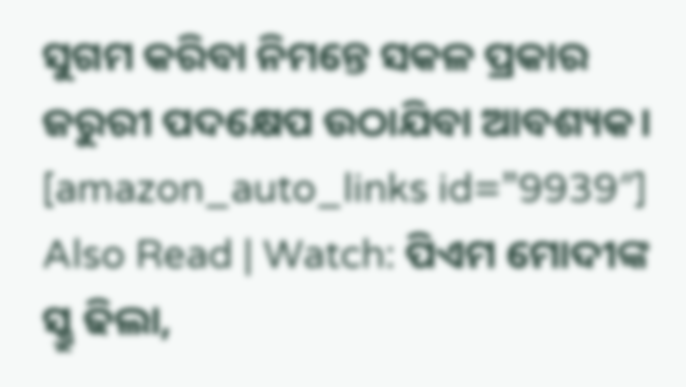ସୁଗମ କରିବା ନିମନ୍ତେ ସକଳ ପ୍ରକାର ଜରୁରୀ ପଦକ୍ଷେପ ଉଠାଯିବା ଆବଶ୍ୟକ।
[amazon_auto_links id=”9939″]
Also Read | Watch: ପିଏମ ମୋଦୀଙ୍କ ସ୍କ୍ରୁ ଢିଲା,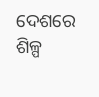ଦେଶରେ ଶିଳ୍ପ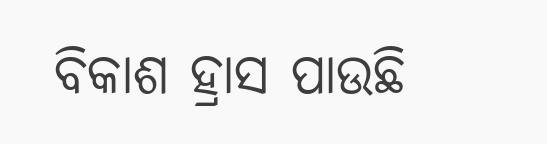ବିକାଶ ହ୍ରାସ ପାଉଛି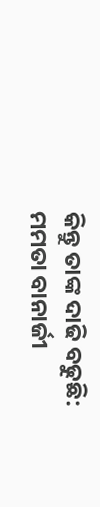କିନ୍ତୁ ତାଙ୍କ ଦାଢି ବଢୁଛି: ମମତା ବାନାର୍ଜୀ